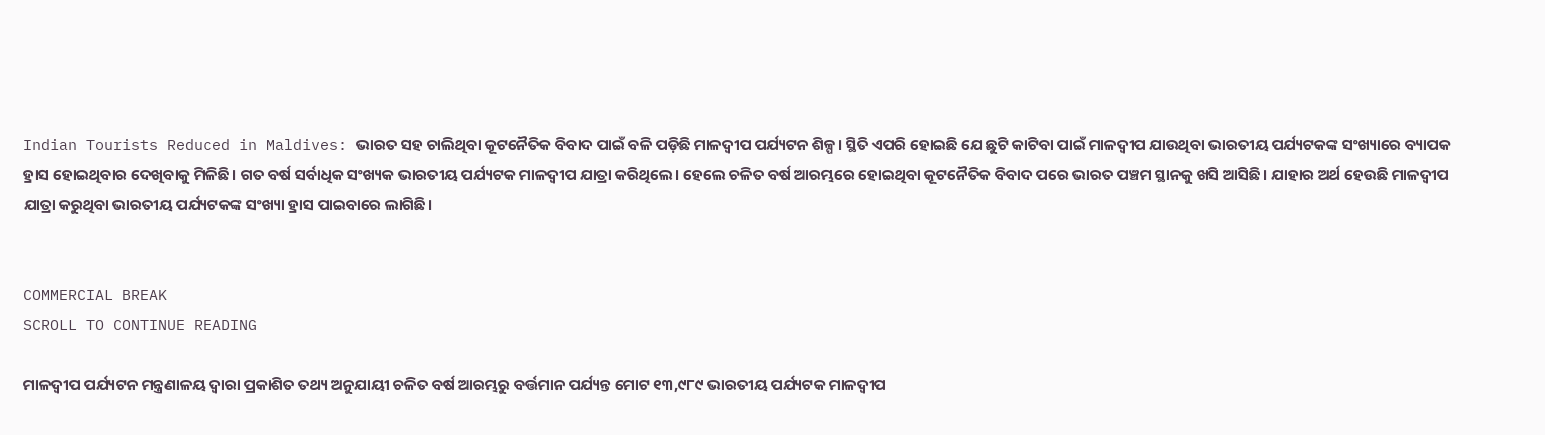Indian Tourists Reduced in Maldives: ଭାରତ ସହ ଚାଲିଥିବା କୂଟନୈତିକ ବିବାଦ ପାଇଁ ବଳି ପଡ଼ିଛି ମାଳଦ୍ୱୀପ ପର୍ଯ୍ୟଟନ ଶିଳ୍ପ। ସ୍ଥିତି ଏପରି ହୋଇଛି ଯେ ଛୁଟି କାଟିବା ପାଇଁ ମାଳଦ୍ୱୀପ ଯାଉଥିବା ଭାରତୀୟ ପର୍ଯ୍ୟଟକଙ୍କ ସଂଖ୍ୟାରେ ବ୍ୟାପକ ହ୍ରାସ ହୋଇଥିବାର ଦେଖିବାକୁ ମିଳିଛି। ଗତ ବର୍ଷ ସର୍ବାଧିକ ସଂଖ୍ୟକ ଭାରତୀୟ ପର୍ଯ୍ୟଟକ ମାଳଦ୍ୱୀପ ଯାତ୍ରା କରିଥିଲେ। ହେଲେ ଚଳିତ ବର୍ଷ ଆରମ୍ଭରେ ହୋଇଥିବା କୂଟନୈତିକ ବିବାଦ ପରେ ଭାରତ ପଞ୍ଚମ ସ୍ଥାନକୁ ଖସି ଆସିଛି। ଯାହାର ଅର୍ଥ ହେଉଛି ମାଳଦ୍ୱୀପ ଯାତ୍ରା କରୁଥିବା ଭାରତୀୟ ପର୍ଯ୍ୟଟକଙ୍କ ସଂଖ୍ୟା ହ୍ରାସ ପାଇବାରେ ଲାଗିଛି।


COMMERCIAL BREAK
SCROLL TO CONTINUE READING

ମାଳଦ୍ୱୀପ ପର୍ଯ୍ୟଟନ ମନ୍ତ୍ରଣାଳୟ ଦ୍ୱାରା ପ୍ରକାଶିତ ତଥ୍ୟ ଅନୁଯାୟୀ ଚଳିତ ବର୍ଷ ଆରମ୍ଭରୁ ବର୍ତ୍ତମାନ ପର୍ଯ୍ୟନ୍ତ ମୋଟ ୧୩,୯୮୯ ଭାରତୀୟ ପର୍ଯ୍ୟଟକ ମାଳଦ୍ୱୀପ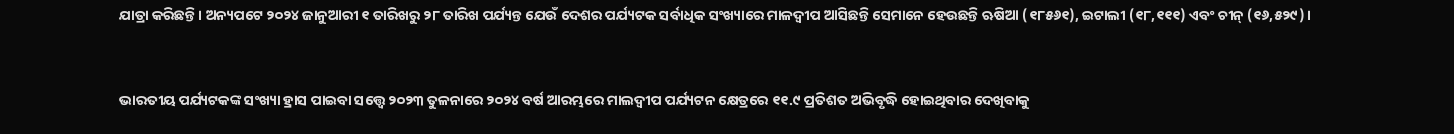ଯାତ୍ରା କରିଛନ୍ତି। ଅନ୍ୟପଟେ ୨୦୨୪ ଜାନୁଆରୀ ୧ ତାରିଖରୁ ୨୮ ତାରିଖ ପର୍ଯ୍ୟନ୍ତ ଯେଉଁ ଦେଶର ପର୍ଯ୍ୟଟକ ସର୍ବାଧିକ ସଂଖ୍ୟାରେ ମାଳଦ୍ୱୀପ ଆସିଛନ୍ତି ସେମାନେ ହେଉଛନ୍ତି ଋଷିଆ (୧୮୫୬୧), ଇଟାଲୀ (୧୮,୧୧୧) ଏବଂ ଚୀନ୍ (୧୬,୫୨୯)।


ଭାରତୀୟ ପର୍ଯ୍ୟଟକଙ୍କ ସଂଖ୍ୟା ହ୍ରାସ ପାଇବା ସତ୍ତ୍ୱେ ୨୦୨୩ ତୁଳନାରେ ୨୦୨୪ ବର୍ଷ ଆରମ୍ଭରେ ମାଲଦ୍ୱୀପ ପର୍ଯ୍ୟଟନ କ୍ଷେତ୍ରରେ ୧୧.୯ ପ୍ରତିଶତ ଅଭିବୃଦ୍ଧି ହୋଇଥିବାର ଦେଖିବାକୁ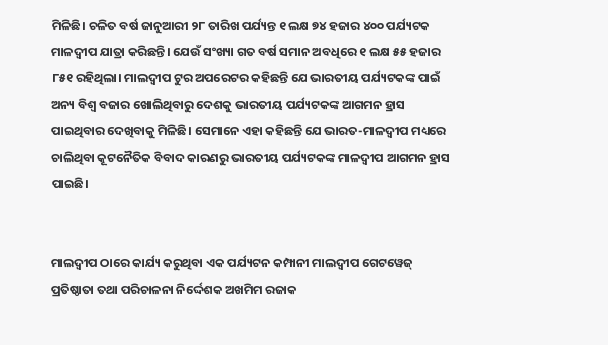ମିଳିଛି। ଚଳିତ ବର୍ଷ ଜାନୁଆରୀ ୨୮ ତାରିଖ ପର୍ଯ୍ୟନ୍ତ ୧ ଲକ୍ଷ ୭୪ ହଜାର ୪୦୦ ପର୍ଯ୍ୟଟକ ମାଳଦ୍ୱୀପ ଯାତ୍ରା କରିଛନ୍ତି। ଯେଉଁ ସଂଖ୍ୟା ଗତ ବର୍ଷ ସମାନ ଅବଧିରେ ୧ ଲକ୍ଷ ୫୫ ହଜାର ୮୫୧ ରହିଥିଲା। ମାଲଦ୍ୱୀପ ଟୁର ଅପରେଟର କହିଛନ୍ତି ଯେ ଭାରତୀୟ ପର୍ଯ୍ୟଟକଙ୍କ ପାଇଁ ଅନ୍ୟ ବିଶ୍ୱ ବଜାର ଖୋଲିଥିବାରୁ ଦେଶକୁ ଭାରତୀୟ ପର୍ଯ୍ୟଟକଙ୍କ ଆଗମନ ହ୍ରାସ ପାଇଥିବାର ଦେଖିବାକୁ ମିଳିଛି। ସେମାନେ ଏହା କହିଛନ୍ତି ଯେ ଭାରତ-ମାଳଦ୍ୱୀପ ମଧ୍ୟରେ ଚାଲିଥିବା କୂଟନୈତିକ ବିବାଦ କାରଣରୁ ଭାରତୀୟ ପର୍ଯ୍ୟଟକଙ୍କ ମାଳଦ୍ୱୀପ ଆଗମନ ହ୍ରାସ ପାଇଛି।


ମାଲଦ୍ୱୀପ ଠାରେ କାର୍ଯ୍ୟ କରୁଥିବା ଏକ ପର୍ଯ୍ୟଟନ କମ୍ପାନୀ ମାଲଦ୍ୱୀପ ଗେଟୱେଜ୍ ପ୍ରତିଷ୍ଠାତା ତଥା ପରିଚାଳନା ନିର୍ଦ୍ଦେଶକ ଅଖମିମ ରଜାକ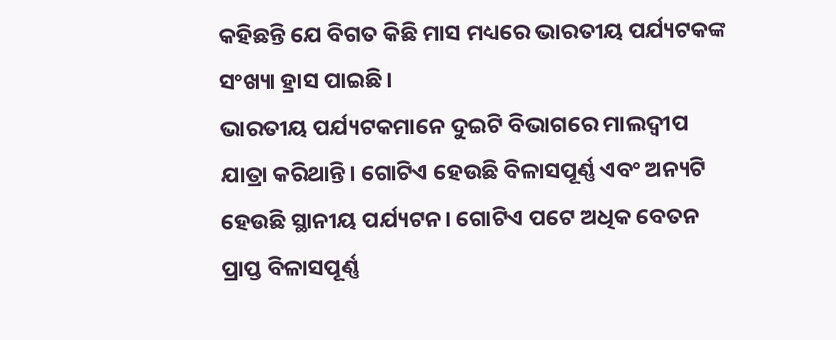କହିଛନ୍ତି ଯେ ବିଗତ କିଛି ମାସ ମଧ୍ୟରେ ଭାରତୀୟ ପର୍ଯ୍ୟଟକଙ୍କ ସଂଖ୍ୟା ହ୍ରାସ ପାଇଛି।
ଭାରତୀୟ ପର୍ଯ୍ୟଟକମାନେ ଦୁଇଟି ବିଭାଗରେ ମାଲଦ୍ୱୀପ ଯାତ୍ରା କରିଥାନ୍ତି। ଗୋଟିଏ ହେଉଛି ବିଳାସପୂର୍ଣ୍ଣ ଏବଂ ଅନ୍ୟଟି ହେଉଛି ସ୍ଥାନୀୟ ପର୍ଯ୍ୟଟନ। ଗୋଟିଏ ପଟେ ଅଧିକ ବେତନ ପ୍ରାପ୍ତ ବିଳାସପୂର୍ଣ୍ଣ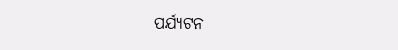ପର୍ଯ୍ୟଟନ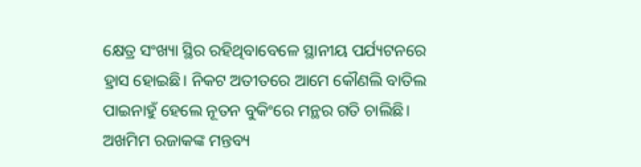କ୍ଷେତ୍ର ସଂଖ୍ୟା ସ୍ଥିର ରହିଥିବାବେଳେ ସ୍ଥାନୀୟ ପର୍ଯ୍ୟଟନରେ ହ୍ରାସ ହୋଇଛି। ନିକଟ ଅତୀତରେ ଆମେ କୌଣଲି ବାତିଲ ପାଇନାହୁଁ ହେଲେ ନୂତନ ବୁକିଂରେ ମନ୍ଥର ଗତି ଚାଲିଛି। ଅଖମିମ ରଜାକଙ୍କ ମନ୍ତବ୍ୟ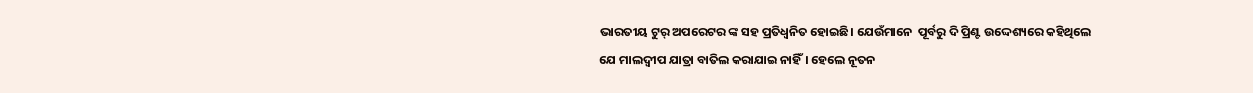ଭାରତୀୟ ଟୁର୍ ଅପରେଟର ଙ୍କ ସହ ପ୍ରତିଧ୍ୱନିତ ହୋଇଛି। ଯେଉଁମାନେ  ପୂର୍ବରୁ ଦି ପ୍ରିଣ୍ଟ ଉଦ୍ଦେଶ୍ୟରେ କହିଥିଲେ ଯେ ମାଲଦ୍ୱୀପ ଯାତ୍ରା ବାତିଲ କରାଯାଇ ନାହିଁ। ହେଲେ ନୂତନ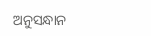ଅନୁସନ୍ଧାନ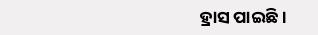ହ୍ରାସ ପାଇଛି।